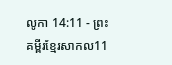លូកា 14:11 - ព្រះគម្ពីរខ្មែរសាកល11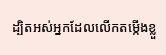ដ្បិតអស់អ្នកដែលលើកតម្កើងខ្លួ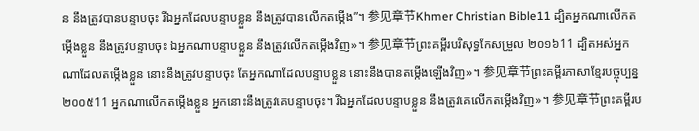ន នឹងត្រូវបានបន្ទាបចុះ រីឯអ្នកដែលបន្ទាបខ្លួន នឹងត្រូវបានលើកតម្កើង”។ 参见章节Khmer Christian Bible11 ដ្បិតអ្នកណាលើកតម្កើងខ្លួន នឹងត្រូវបន្ទាបចុះ ឯអ្នកណាបន្ទាបខ្លួន នឹងត្រូវលើកតម្កើងវិញ»។ 参见章节ព្រះគម្ពីរបរិសុទ្ធកែសម្រួល ២០១៦11 ដ្បិតអស់អ្នកណាដែលតម្កើងខ្លួន នោះនឹងត្រូវបន្ទាបចុះ តែអ្នកណាដែលបន្ទាបខ្លួន នោះនឹងបានតម្កើងឡើងវិញ»។ 参见章节ព្រះគម្ពីរភាសាខ្មែរបច្ចុប្បន្ន ២០០៥11 អ្នកណាលើកតម្កើងខ្លួន អ្នកនោះនឹងត្រូវគេបន្ទាបចុះ។ រីឯអ្នកដែលបន្ទាបខ្លួន នឹងត្រូវគេលើកតម្កើងវិញ»។ 参见章节ព្រះគម្ពីរប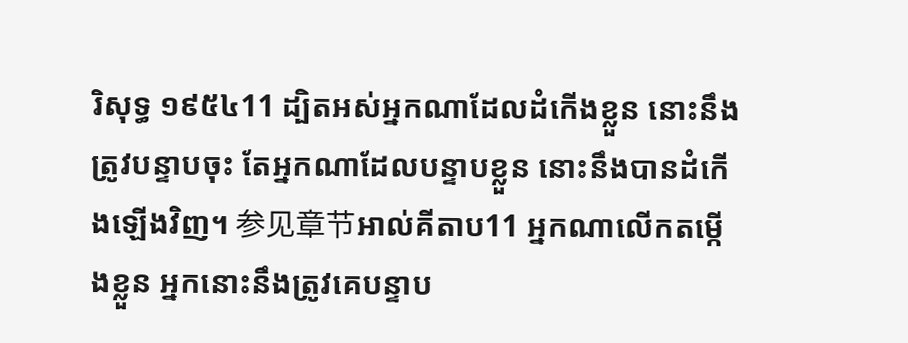រិសុទ្ធ ១៩៥៤11 ដ្បិតអស់អ្នកណាដែលដំកើងខ្លួន នោះនឹងត្រូវបន្ទាបចុះ តែអ្នកណាដែលបន្ទាបខ្លួន នោះនឹងបានដំកើងឡើងវិញ។ 参见章节អាល់គីតាប11 អ្នកណាលើកតម្កើងខ្លួន អ្នកនោះនឹងត្រូវគេបន្ទាប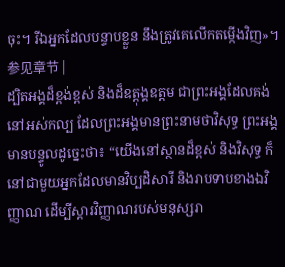ចុះ។ រីឯអ្នកដែលបន្ទាបខ្លួន នឹងត្រូវគេលើកតម្កើងវិញ»។ 参见章节 |
ដ្បិតអង្គដ៏ខ្ពង់ខ្ពស់ និងដ៏ឧត្ដុង្គឧត្ដម ជាព្រះអង្គដែលគង់នៅអស់កល្ប ដែលព្រះអង្គមានព្រះនាមថាវិសុទ្ធ ព្រះអង្គមានបន្ទូលដូច្នេះថា៖ “យើងនៅស្ថានដ៏ខ្ពស់ និងវិសុទ្ធ ក៏នៅជាមួយអ្នកដែលមានវិប្បដិសារី និងរាបទាបខាងឯវិញ្ញាណ ដើម្បីស្ដារវិញ្ញាណរបស់មនុស្សរា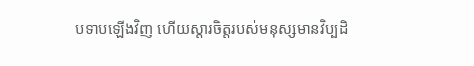បទាបឡើងវិញ ហើយស្ដារចិត្តរបស់មនុស្សមានវិប្បដិ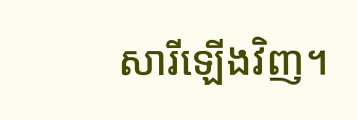សារីឡើងវិញ។